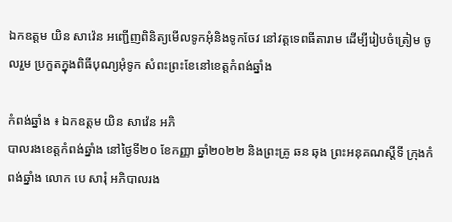ឯកឧត្តម យិន សាវ៉េន អញ្ជើញពិនិត្យមើលទូកអុំនិងទូកចែវ នៅវត្តទេពធីតារាម ដើម្បីរៀបចំត្រៀម ចូលរួម ប្រកួតក្នុងពិធីបុណ្យអុំទូក សំពះព្រះខែនៅខេត្តកំពង់ឆ្នាំង

កំពង់ឆ្នាំង ៖ ឯកឧត្តម យិន សាវ៉េន អភិ
បាលរងខេត្តកំពង់ឆ្នាំង នៅថ្ងៃទី២០ ខែកញ្ញា ឆ្នាំ២០២២ និងព្រះគ្រូ ឆន ឆុង ព្រះអនុគណស្តីទី ក្រុងកំពង់ឆ្នាំង លោក បេ សារុំ អភិបាលរង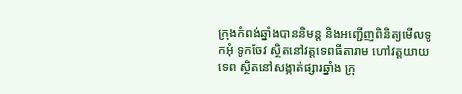ក្រុងកំពង់ឆ្នាំងបាននិមន្ត និងអញ្ជើញពិនិត្យមើលទូកអុំ ទូកចែវ ស្ថិតនៅវត្តទេពធីតារាម ហៅវត្តយាយទេព ស្ថិតនៅសង្កាត់ផ្សារឆ្នាំង ក្រុ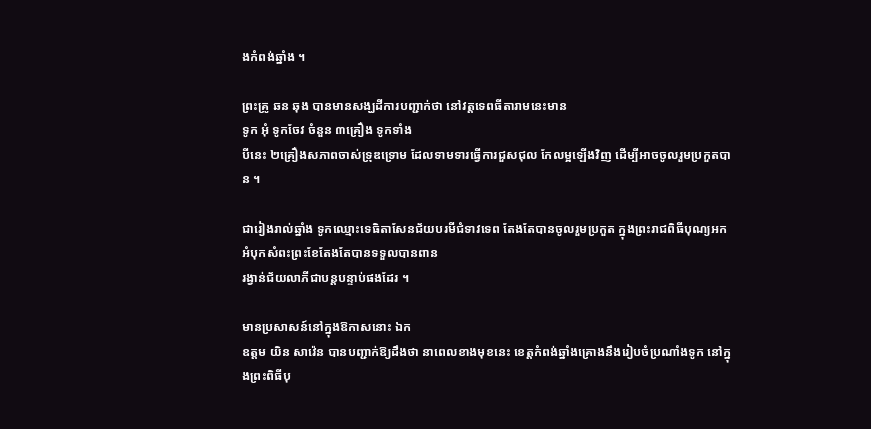ងកំពង់ឆ្នាំង ។

ព្រះគ្រូ ឆន ឆុង បានមានសង្ឃដីការបញ្ជាក់ថា នៅវត្តទេពធីតារាមនេះមាន
ទូក អុំ ទូកចែវ ចំនួន ៣គ្រឿង ទូកទាំង
បីនេះ ២គ្រឿងសភាពចាស់ទ្រុឌទ្រោម ដែលទាមទារធ្វើការជួសជុល កែលម្អឡើងវិញ ដើម្បីអាចចូលរួមប្រកួតបាន ។

ជារៀងរាល់ឆ្នាំង ទូកឈ្មោះទេធិតាសែនជ័យបរមីជំទាវទេព តែងតែបានចូលរួមប្រកួត ក្នុងព្រះរាជពិធីបុណ្យអកអំបុកសំពះព្រះខែតែងតែបានទទួលបានពាន
រង្វាន់ជ័យលាភីជាបន្តបន្ទាប់ផងដែរ ។

មានប្រសាសន៍នៅក្នុងឱកាសនោះ ឯក
ឧត្តម យិន សាវ៉េន បានបញ្ជាក់ឱ្យដឹងថា នាពេលខាងមុខនេះ ខេត្តកំពង់ឆ្នាំងគ្រោងនឹងរៀបចំប្រណាំងទូក នៅក្នុងព្រះពិធីបុ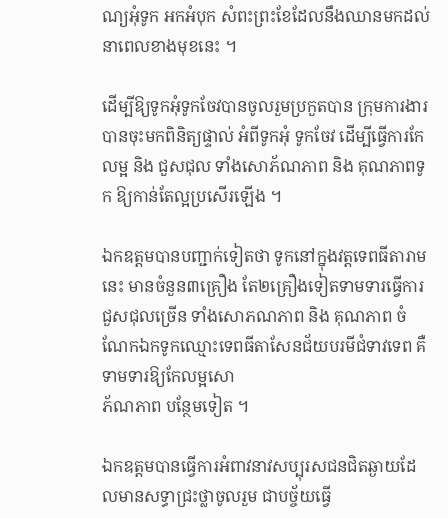ណ្យអុំទូក អកអំបុក សំពះព្រះខែដែលនឹងឈានមកដល់នាពេលខាងមុខនេះ ។

ដើម្បីឱ្យទូកអុំទូកចែវបានចូលរួមប្រកួតបាន ក្រុមការងារបានចុះមកពិនិត្យផ្ទាល់ អំពីទូកអុំ ទូកចែវ ដើម្បីធ្វើការកែលម្អ និង ជួសជុល ទាំងសោភ័ណភាព និង គុណភាពទូក ឱ្យកាន់តែល្អប្រសើរឡើង ។

ឯកឧត្តមបានបញ្ជាក់ទៀតថា ទូកនៅក្នុងវត្តទេពធីតារាមនេះ មានចំនួន៣គ្រឿង តែ២គ្រឿងទៀតទាមទារធ្វើការជួសជុលច្រើន ទាំងសោភណភាព និង គុណភាព ចំណែកឯកទូកឈ្មោះទេពធីតាសែនជ័យបរមីជំទាវទេព គឺទាមទារឱ្យកែលម្អសោ
ភ័ណភាព បន្ថែមទៀត ។

ឯកឧត្តមបានធ្វើការអំពាវនាវសប្បុរសជនជិតឆ្ងាយដែលមានសទ្ធាជ្រះថ្លាចូលរួម ជាបច្ច័យធ្វើ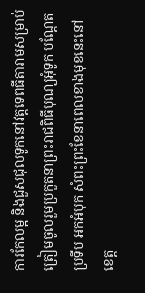ការកែលម្អ និងជួសជុលទូកនៅវត្តទេពធីតារាមសម្រាប់ត្រៀមចូលរួមប្រកួតនាព្រះរាជពិធីបុណ្យអុំទូក បណ្តែតប្រទីប អកអំបុក សំពះព្រះខែនាពេលខាងមុខនេះនៅខេត្ត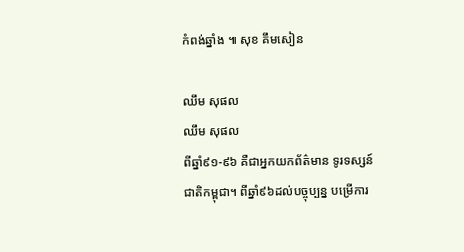កំពង់ឆ្នាំង ៕ សុខ គឹមសៀន

ឈឹម សុផល
ឈឹម សុផល
ពីឆ្នាំ៩១-៩៦ គឺជាអ្នកយកព័ត៌មាន ទូរទស្សន៍ជាតិកម្ពុជា។ ពីឆ្នាំ៩៦ដល់បច្ចុប្បន្ន បម្រើការ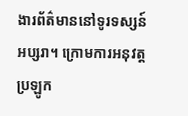ងារព័ត៌មាននៅទូរទស្សន៍អប្សរា។ ក្រោមការអនុវត្តប្រឡូក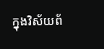ក្នុងវិស័យព័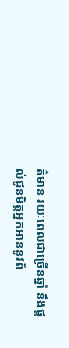ត៌មាន រយៈពេលជាច្រើនឆ្នាំ នឹងផ្ដល់ជូនមិត្តអ្នកអាននូវព័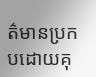ត៌មានប្រកបដោយគុ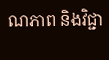ណភាព និងវិជ្ជា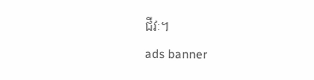ជីវៈ។
ads banner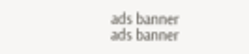ads banner
ads banner